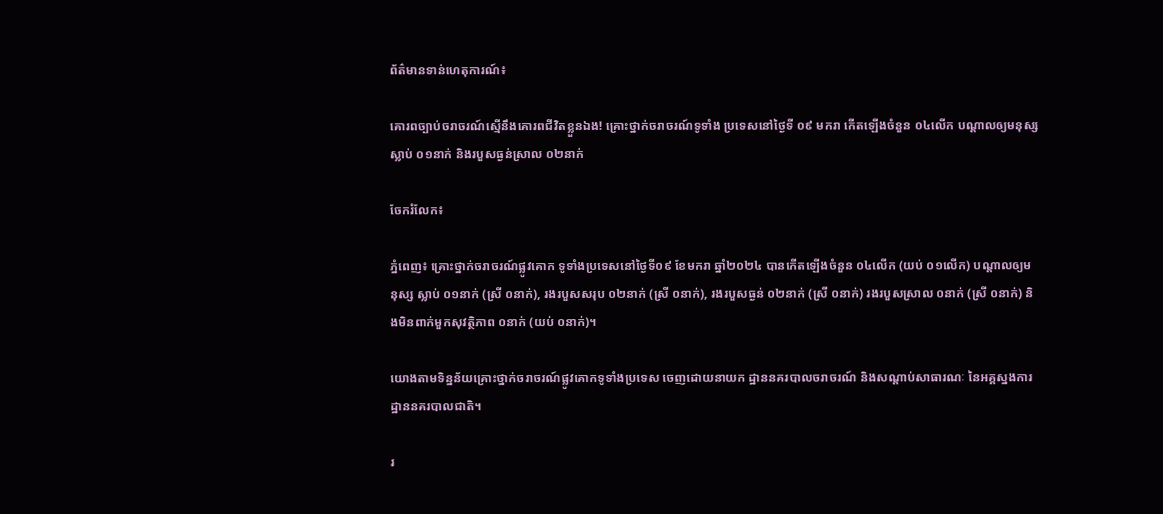ព័ត៌មានទាន់ហេតុការណ៍៖

គោរពច្បាប់ចរាចរណ៍ស្មើនឹងគោរពជីវិតខ្លួនឯង! គ្រោះថ្នាក់ចរាចរណ៍ទូទាំង ប្រទេសនៅថ្ងៃទី ០៩ មករា កើតឡើងចំនួន ០៤លើក បណ្តាលឲ្យមនុស្សស្លាប់ ០១នាក់ និងរបួសធ្ងន់ស្រាល ០២នាក់

ចែករំលែក៖

ភ្នំពេញ៖ គ្រោះថ្នាក់ចរាចរណ៍ផ្លូវគោក ទូទាំងប្រទេសនៅថ្ងៃទី០៩ ខែមករា ឆ្នាំ២០២៤ បានកើតឡើងចំនួន ០៤លើក (យប់ ០១លើក) បណ្តាលឲ្យមនុស្ស ស្លាប់ ០១នាក់ (ស្រី ០នាក់), រងរបួសសរុប ០២នាក់ (ស្រី ០នាក់), រងរបួសធ្ងន់ ០២នាក់ (ស្រី ០នាក់) រងរបួសស្រាល ០នាក់ (ស្រី ០នាក់) និងមិនពាក់មួកសុវត្ថិភាព ០នាក់ (យប់ ០នាក់)។

យោងតាមទិន្នន័យគ្រោះថ្នាក់ចរាចរណ៍ផ្លូវគោកទូទាំងប្រទេស ចេញដោយនាយក ដ្ឋាននគរបាលចរាចរណ៍ និងសណ្តាប់សាធារណៈ នៃអគ្គស្នងការដ្ឋាននគរបាលជាតិ។

រ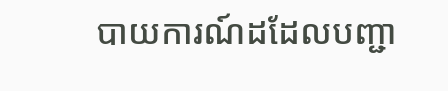បាយការណ៍ដដែលបញ្ជា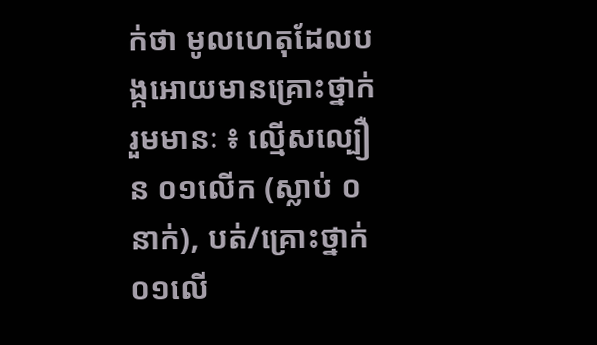ក់ថា មូលហេតុដែលបង្កអោយមានគ្រោះថ្នាក់រួមមានៈ ៖ ល្មើសល្បឿន ០១លើក (ស្លាប់ ០នាក់), បត់/គ្រោះថ្នាក់ ០១លើ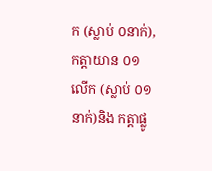ក (ស្លាប់ ០នាក់),កត្តាយាន ០១លើក (ស្លាប់ ០១នាក់)និង កត្តាផ្លូ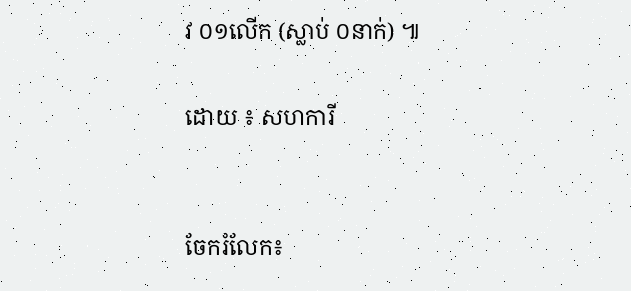វ ០១លើក (ស្លាប់ ០នាក់) ៕

ដោយ ៖ សហការី


ចែករំលែក៖